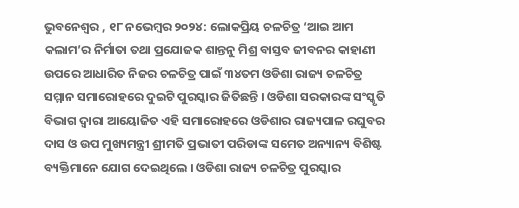ଭୁବନେଶ୍ୱର , ୧୮ ନଭେମ୍ବର ୨୦୨୪: ଲୋକପ୍ରିୟ ଚଳଚିତ୍ର ‘ଆଇ ଆମ କଲାମ’ର ନିର୍ମାତା ତଥା ପ୍ରଯୋଜକ ଶାନ୍ତନୁ ମିଶ୍ର ବାସ୍ତବ ଜୀବନର କାହାଣୀ ଉପରେ ଆଧାରିତ ନିଜର ଚଳଚିତ୍ର ପାଇଁ ୩୪ତମ ଓଡିଶା ରାଜ୍ୟ ଚଳଚିତ୍ର ସମ୍ମାନ ସମାରୋହରେ ଦୁଇଟି ପୁରସ୍କାର ଜିତିଛନ୍ତି । ଓଡିଶା ସରକାରଙ୍କ ସଂସ୍କୃତି ବିଭାଗ ଦ୍ୱାରା ଆୟୋଜିତ ଏହି ସମାରୋହରେ ଓଡିଶାର ରାଜ୍ୟପାଳ ରଘୁବର ଦାସ ଓ ଉପ ମୁଖ୍ୟମନ୍ତ୍ରୀ ଶ୍ରୀମତି ପ୍ରଭାତୀ ପରିଡାଙ୍କ ସମେତ ଅନ୍ୟାନ୍ୟ ବିଶିଷ୍ଟ ବ୍ୟକ୍ତିମାନେ ଯୋଗ ଦେଇଥିଲେ । ଓଡିଶା ରାଜ୍ୟ ଚଳଚିତ୍ର ପୁରସ୍କାର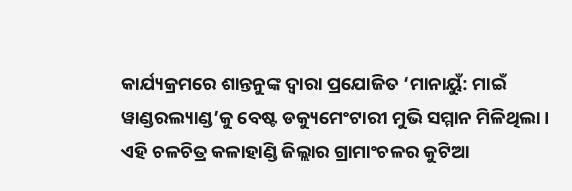କାର୍ଯ୍ୟକ୍ରମରେ ଶାନ୍ତନୁଙ୍କ ଦ୍ୱାରା ପ୍ରଯୋଜିତ ‘ମାନାୟୁଁ: ମାଇଁ ୱାଣ୍ଡରଲ୍ୟାଣ୍ଡ’କୁ ବେଷ୍ଟ ଡକ୍ୟୁମେଂଟାରୀ ମୁଭି ସମ୍ମାନ ମିଳିଥିଲା । ଏହି ଚଳଚିତ୍ର କଳାହାଣ୍ଡି ଜିଲ୍ଲାର ଗ୍ରାମାଂଚଳର କୁଟିଆ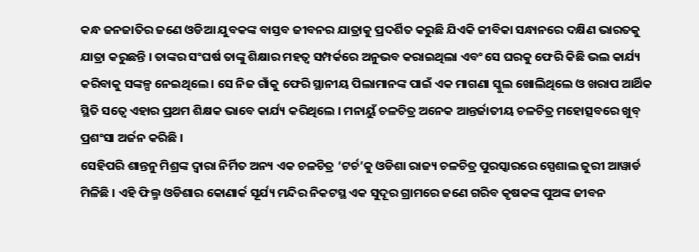କନ୍ଧ ଜନଜାତିର ଜଣେ ଓଡିଆ ଯୁବକଙ୍କ ବାସ୍ତବ ଜୀବନର ଯାତ୍ରାକୁ ପ୍ରଦର୍ଶିତ କରୁଛି ଯିଏକି ଜୀବିକା ସନ୍ଧାନରେ ଦକ୍ଷିଣ ଭାରତକୁ ଯାତ୍ରା କରୁଛନ୍ତି । ତାଙ୍କର ସଂଘର୍ଷ ତାଙ୍କୁ ଶିକ୍ଷାର ମହତ୍ୱ ସମ୍ପର୍କରେ ଅନୁଭବ କରାଇଥିଲା ଏବଂ ସେ ଘରକୁ ଫେରି କିଛି ଭଲ କାର୍ଯ୍ୟ କରିବାକୁ ସଙ୍କଳ୍ପ ନେଇଥିଲେ । ସେ ନିଜ ଗାଁକୁ ଫେରି ସ୍ଥାନୀୟ ପିଲାମାନଙ୍କ ପାଇଁ ଏକ ମାଗଣା ସ୍କୁଲ ଖୋଲିଥିଲେ ଓ ଖରାପ ଆର୍ଥିକ ସ୍ଥିତି ସତ୍ୱେ ଏହାର ପ୍ରଥମ ଶିକ୍ଷକ ଭାବେ କାର୍ଯ୍ୟ କରିଥିଲେ । ମନାୟୁଁ ଚଳଚିତ୍ର ଅନେକ ଆନ୍ତର୍ଜାତୀୟ ଚଳଚିତ୍ର ମହୋତ୍ସବରେ ଖୁବ୍ ପ୍ରଶଂସା ଅର୍ଜନ କରିଛି ।
ସେହିପରି ଶାନ୍ତନୁ ମିଶ୍ରଙ୍କ ଦ୍ୱାରା ନିର୍ମିତ ଅନ୍ୟ ଏକ ଚଳଚିତ୍ର ‘ଟର୍ଚ’କୁ ଓଡିଶା ରାଜ୍ୟ ଚଳଚିତ୍ର ପୁରସ୍କାରରେ ସ୍ପେଶାଲ ଜୁରୀ ଆୱାର୍ଡ ମିଳିଛି । ଏହି ଫିଲ୍ମ ଓଡିଶାର କୋଣାର୍କ ସୂର୍ଯ୍ୟ ମନ୍ଦିର ନିକଟସ୍ଥ ଏକ ସୁଦୂର ଗ୍ରାମରେ ଜଣେ ଗରିବ କୃଷକଙ୍କ ପୁଅଙ୍କ ଜୀବନ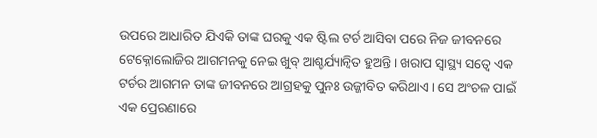ଉପରେ ଆଧାରିତ ଯିଏକି ତାଙ୍କ ଘରକୁ ଏକ ଷ୍ଟିଲ ଟର୍ଚ ଆସିବା ପରେ ନିଜ ଜୀବନରେ ଟେକ୍ନୋଲୋଜିର ଆଗମନକୁ ନେଇ ଖୁବ୍ ଆଶ୍ଚର୍ଯ୍ୟାନ୍ୱିତ ହୁଅନ୍ତି । ଖରାପ ସ୍ୱାସ୍ଥ୍ୟ ସତ୍ୱେ ଏକ ଟର୍ଚର ଆଗମନ ତାଙ୍କ ଜୀବନରେ ଆଗ୍ରହକୁ ପୁନଃ ଉଜ୍ଜୀବିତ କରିଥାଏ । ସେ ଅଂଚଳ ପାଇଁ ଏକ ପ୍ରେରଣାରେ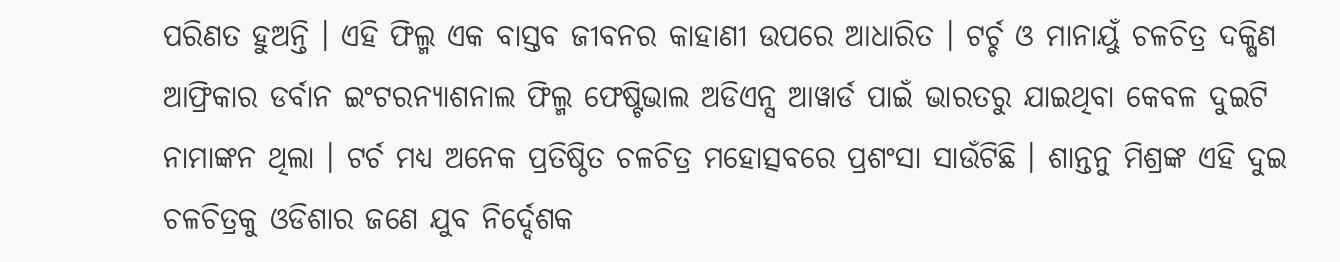ପରିଣତ ହୁଅନ୍ତି । ଏହି ଫିଲ୍ମ ଏକ ବାସ୍ତବ ଜୀବନର କାହାଣୀ ଉପରେ ଆଧାରିତ । ଟର୍ଚ୍ଚ ଓ ମାନାୟୁଁ ଚଳଚିତ୍ର ଦକ୍ଷିଣ ଆଫ୍ରିକାର ଡର୍ବାନ ଇଂଟରନ୍ୟାଶନାଲ ଫିଲ୍ମ ଫେଷ୍ଟିଭାଲ ଅଡିଏନ୍ସ ଆୱାର୍ଡ ପାଇଁ ଭାରତରୁ ଯାଇଥିବା କେବଳ ଦୁଇଟି ନାମାଙ୍କନ ଥିଲା । ଟର୍ଚ ମଧ୍ୟ ଅନେକ ପ୍ରତିଷ୍ଠିତ ଚଳଚିତ୍ର ମହୋତ୍ସବରେ ପ୍ରଶଂସା ସାଉଁଟିଛି । ଶାନ୍ତନୁ ମିଶ୍ରଙ୍କ ଏହି ଦୁଇ ଚଳଚିତ୍ରକୁ ଓଡିଶାର ଜଣେ ଯୁବ ନିର୍ଦ୍ଦେଶକ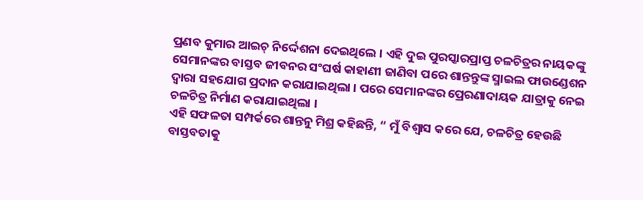ପ୍ରଣବ କୁମାର ଆଇଚ୍ ନିର୍ଦ୍ଦେଶନା ଦେଇଥିଲେ । ଏହି ଦୁଇ ପୁରସ୍କାରପ୍ରାପ୍ତ ଚଳଚିତ୍ରର ନାୟକଙ୍କୁ ସେମାନଙ୍କର ବାସ୍ତବ ଜୀବନର ସଂଘର୍ଷ କାହାଣୀ ଜାଣିବା ପରେ ଶାନ୍ତନ୍ତୁଙ୍କ ସ୍ମାଇଲ ଫାଉଣ୍ଡେଶନ ଦ୍ୱାରା ସହଯୋଗ ପ୍ରଦାନ କରାଯାଇଥିଲା । ପରେ ସେମାନଙ୍କର ପ୍ରେରଣାଦାୟକ ଯାତ୍ରାକୁ ନେଇ ଚଳଚିତ୍ର ନିର୍ମାଣ କରାଯାଇଥିଲା ।
ଏହି ସଫଳତା ସମ୍ପର୍କରେ ଶାନ୍ତନୁ ମିଶ୍ର କହିଛନ୍ତି, “ ମୁଁ ବିଶ୍ୱାସ କରେ ଯେ, ଚଳଚିତ୍ର ହେଉଛି ବାସ୍ତବତାକୁ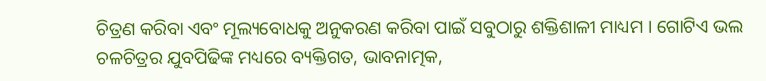ଚିତ୍ରଣ କରିବା ଏବଂ ମୂଲ୍ୟବୋଧକୁ ଅନୁକରଣ କରିବା ପାଇଁ ସବୁଠାରୁ ଶକ୍ତିଶାଳୀ ମାଧ୍ୟମ । ଗୋଟିଏ ଭଲ ଚଳଚିତ୍ରର ଯୁବପିଢିଙ୍କ ମଧ୍ୟରେ ବ୍ୟକ୍ତିଗତ, ଭାବନାତ୍ମକ,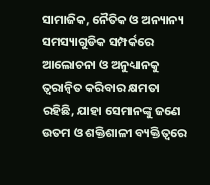ସାମାଜିକ, ନୈତିକ ଓ ଅନ୍ୟାନ୍ୟ ସମସ୍ୟାଗୁଡିକ ସମ୍ପର୍କରେ ଆଲୋଚନା ଓ ଅନୁଧ୍ୟାନକୁ ତ୍ୱରାନ୍ୱିତ କରିବାର କ୍ଷମତା ରହିଛି, ଯାହା ସେମାନଙ୍କୁ ଜଣେ ଉତମ ଓ ଶକ୍ତିଶାଳୀ ବ୍ୟକ୍ତିତ୍ୱରେ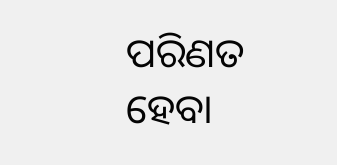ପରିଣତ ହେବା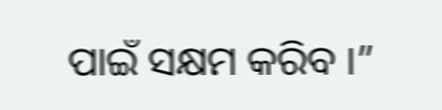ପାଇଁ ସକ୍ଷମ କରିବ ।”